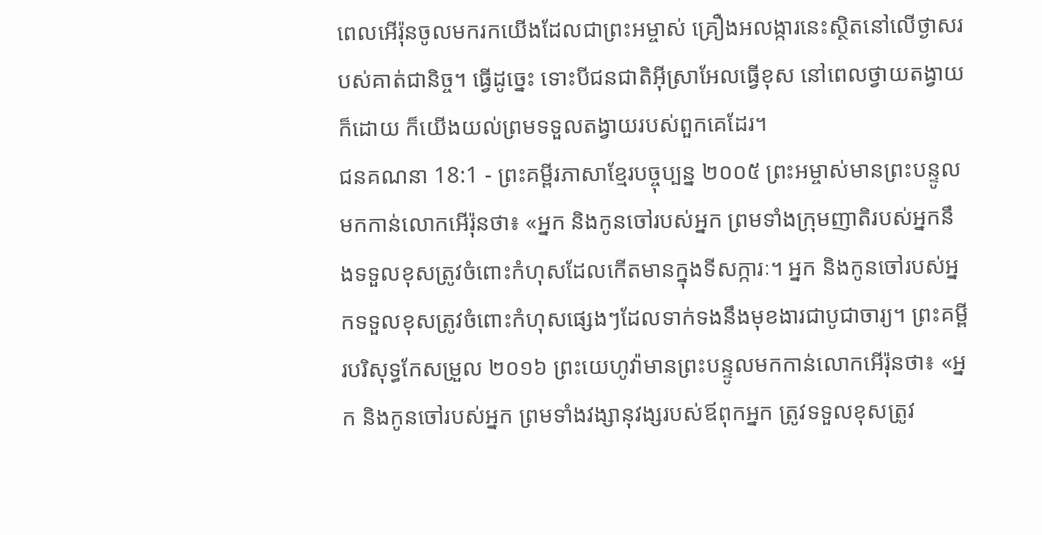ពេលអើរ៉ុនចូលមករកយើងដែលជាព្រះអម្ចាស់ គ្រឿងអលង្ការនេះស្ថិតនៅលើថ្ងាសរបស់គាត់ជានិច្ច។ ធ្វើដូច្នេះ ទោះបីជនជាតិអ៊ីស្រាអែលធ្វើខុស នៅពេលថ្វាយតង្វាយក៏ដោយ ក៏យើងយល់ព្រមទទួលតង្វាយរបស់ពួកគេដែរ។
ជនគណនា 18:1 - ព្រះគម្ពីរភាសាខ្មែរបច្ចុប្បន្ន ២០០៥ ព្រះអម្ចាស់មានព្រះបន្ទូលមកកាន់លោកអើរ៉ុនថា៖ «អ្នក និងកូនចៅរបស់អ្នក ព្រមទាំងក្រុមញាតិរបស់អ្នកនឹងទទួលខុសត្រូវចំពោះកំហុសដែលកើតមានក្នុងទីសក្ការៈ។ អ្នក និងកូនចៅរបស់អ្នកទទួលខុសត្រូវចំពោះកំហុសផ្សេងៗដែលទាក់ទងនឹងមុខងារជាបូជាចារ្យ។ ព្រះគម្ពីរបរិសុទ្ធកែសម្រួល ២០១៦ ព្រះយេហូវ៉ាមានព្រះបន្ទូលមកកាន់លោកអើរ៉ុនថា៖ «អ្នក និងកូនចៅរបស់អ្នក ព្រមទាំងវង្សានុវង្សរបស់ឪពុកអ្នក ត្រូវទទួលខុសត្រូវ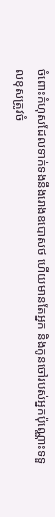ចំពោះកំហុសដែលទាក់ទងនឹងរោងឧបោសថ ហើយមានតែអ្នក និងកូនចៅរបស់អ្នកប៉ុណ្ណោះទទួលខុសត្រូវចំ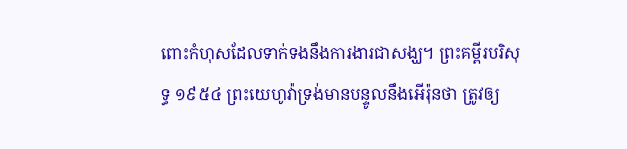ពោះកំហុសដែលទាក់ទងនឹងការងារជាសង្ឃ។ ព្រះគម្ពីរបរិសុទ្ធ ១៩៥៤ ព្រះយេហូវ៉ាទ្រង់មានបន្ទូលនឹងអើរ៉ុនថា ត្រូវឲ្យ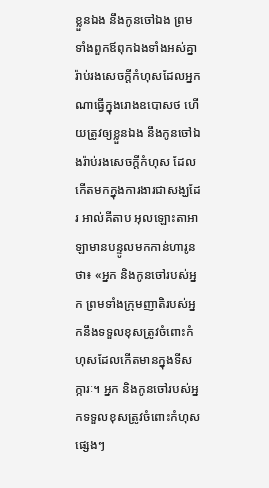ខ្លួនឯង នឹងកូនចៅឯង ព្រមទាំងពួកឪពុកឯងទាំងអស់គ្នា រ៉ាប់រងសេចក្ដីកំហុសដែលអ្នកណាធ្វើក្នុងរោងឧបោសថ ហើយត្រូវឲ្យខ្លួនឯង នឹងកូនចៅឯងរ៉ាប់រងសេចក្ដីកំហុស ដែលកើតមកក្នុងការងារជាសង្ឃដែរ អាល់គីតាប អុលឡោះតាអាឡាមានបន្ទូលមកកាន់ហារូនថា៖ «អ្នក និងកូនចៅរបស់អ្នក ព្រមទាំងក្រុមញាតិរបស់អ្នកនឹងទទួលខុសត្រូវចំពោះកំហុសដែលកើតមានក្នុងទីសក្ការៈ។ អ្នក និងកូនចៅរបស់អ្នកទទួលខុសត្រូវចំពោះកំហុសផ្សេងៗ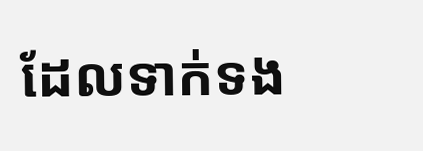ដែលទាក់ទង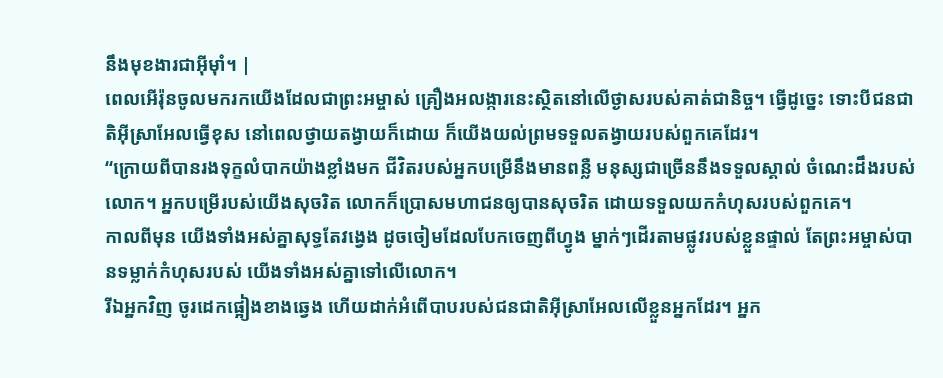នឹងមុខងារជាអ៊ីមុាំ។ |
ពេលអើរ៉ុនចូលមករកយើងដែលជាព្រះអម្ចាស់ គ្រឿងអលង្ការនេះស្ថិតនៅលើថ្ងាសរបស់គាត់ជានិច្ច។ ធ្វើដូច្នេះ ទោះបីជនជាតិអ៊ីស្រាអែលធ្វើខុស នៅពេលថ្វាយតង្វាយក៏ដោយ ក៏យើងយល់ព្រមទទួលតង្វាយរបស់ពួកគេដែរ។
“ក្រោយពីបានរងទុក្ខលំបាកយ៉ាងខ្លាំងមក ជីវិតរបស់អ្នកបម្រើនឹងមានពន្លឺ មនុស្សជាច្រើននឹងទទួលស្គាល់ ចំណេះដឹងរបស់លោក។ អ្នកបម្រើរបស់យើងសុចរិត លោកក៏ប្រោសមហាជនឲ្យបានសុចរិត ដោយទទួលយកកំហុសរបស់ពួកគេ។
កាលពីមុន យើងទាំងអស់គ្នាសុទ្ធតែវង្វេង ដូចចៀមដែលបែកចេញពីហ្វូង ម្នាក់ៗដើរតាមផ្លូវរបស់ខ្លួនផ្ទាល់ តែព្រះអម្ចាស់បានទម្លាក់កំហុសរបស់ យើងទាំងអស់គ្នាទៅលើលោក។
រីឯអ្នកវិញ ចូរដេកផ្អៀងខាងឆ្វេង ហើយដាក់អំពើបាបរបស់ជនជាតិអ៊ីស្រាអែលលើខ្លួនអ្នកដែរ។ អ្នក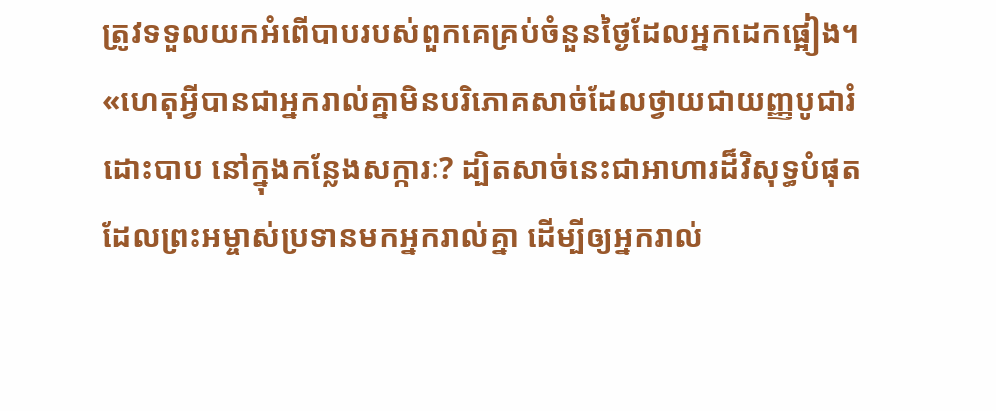ត្រូវទទួលយកអំពើបាបរបស់ពួកគេគ្រប់ចំនួនថ្ងៃដែលអ្នកដេកផ្អៀង។
«ហេតុអ្វីបានជាអ្នករាល់គ្នាមិនបរិភោគសាច់ដែលថ្វាយជាយញ្ញបូជារំដោះបាប នៅក្នុងកន្លែងសក្ការៈ? ដ្បិតសាច់នេះជាអាហារដ៏វិសុទ្ធបំផុត ដែលព្រះអម្ចាស់ប្រទានមកអ្នករាល់គ្នា ដើម្បីឲ្យអ្នករាល់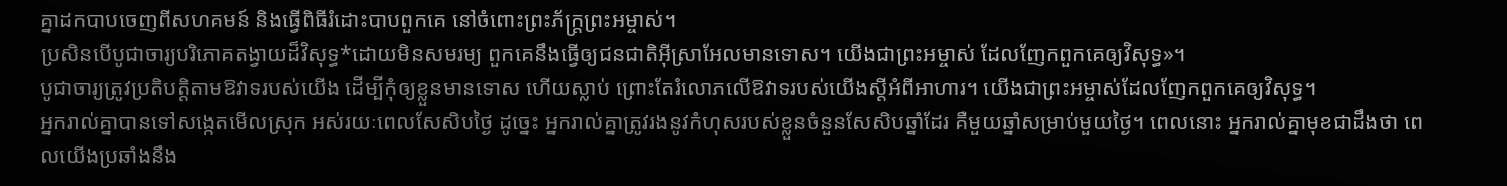គ្នាដកបាបចេញពីសហគមន៍ និងធ្វើពិធីរំដោះបាបពួកគេ នៅចំពោះព្រះភ័ក្ត្រព្រះអម្ចាស់។
ប្រសិនបើបូជាចារ្យបរិភោគតង្វាយដ៏វិសុទ្ធ*ដោយមិនសមរម្យ ពួកគេនឹងធ្វើឲ្យជនជាតិអ៊ីស្រាអែលមានទោស។ យើងជាព្រះអម្ចាស់ ដែលញែកពួកគេឲ្យវិសុទ្ធ»។
បូជាចារ្យត្រូវប្រតិបត្តិតាមឱវាទរបស់យើង ដើម្បីកុំឲ្យខ្លួនមានទោស ហើយស្លាប់ ព្រោះតែរំលោភលើឱវាទរបស់យើងស្ដីអំពីអាហារ។ យើងជាព្រះអម្ចាស់ដែលញែកពួកគេឲ្យវិសុទ្ធ។
អ្នករាល់គ្នាបានទៅសង្កេតមើលស្រុក អស់រយៈពេលសែសិបថ្ងៃ ដូច្នេះ អ្នករាល់គ្នាត្រូវរងនូវកំហុសរបស់ខ្លួនចំនួនសែសិបឆ្នាំដែរ គឺមួយឆ្នាំសម្រាប់មួយថ្ងៃ។ ពេលនោះ អ្នករាល់គ្នាមុខជាដឹងថា ពេលយើងប្រឆាំងនឹង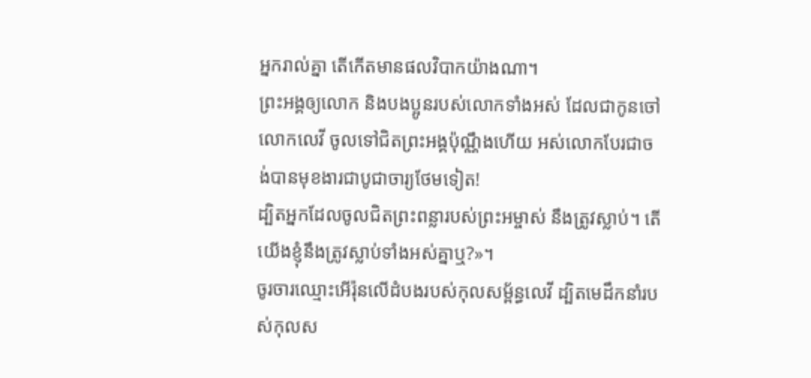អ្នករាល់គ្នា តើកើតមានផលវិបាកយ៉ាងណា។
ព្រះអង្គឲ្យលោក និងបងប្អូនរបស់លោកទាំងអស់ ដែលជាកូនចៅលោកលេវី ចូលទៅជិតព្រះអង្គប៉ុណ្ណឹងហើយ អស់លោកបែរជាចង់បានមុខងារជាបូជាចារ្យថែមទៀត!
ដ្បិតអ្នកដែលចូលជិតព្រះពន្លារបស់ព្រះអម្ចាស់ នឹងត្រូវស្លាប់។ តើយើងខ្ញុំនឹងត្រូវស្លាប់ទាំងអស់គ្នាឬ?»។
ចូរចារឈ្មោះអើរ៉ុនលើដំបងរបស់កុលសម្ព័ន្ធលេវី ដ្បិតមេដឹកនាំរបស់កុលស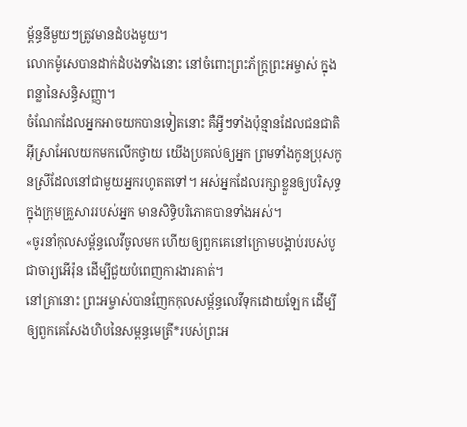ម្ព័ន្ធនីមួយៗត្រូវមានដំបងមួយ។
លោកម៉ូសេបានដាក់ដំបងទាំងនោះ នៅចំពោះព្រះភ័ក្ត្រព្រះអម្ចាស់ ក្នុងពន្លានៃសន្ធិសញ្ញា។
ចំណែកដែលអ្នកអាចយកបានទៀតនោះ គឺអ្វីៗទាំងប៉ុន្មានដែលជនជាតិអ៊ីស្រាអែលយកមកលើកថ្វាយ យើងប្រគល់ឲ្យអ្នក ព្រមទាំងកូនប្រុសកូនស្រីដែលនៅជាមួយអ្នករហូតតទៅ។ អស់អ្នកដែលរក្សាខ្លួនឲ្យបរិសុទ្ធ ក្នុងក្រុមគ្រួសាររបស់អ្នក មានសិទ្ធិបរិភោគបានទាំងអស់។
«ចូរនាំកុលសម្ព័ន្ធលេវីចូលមក ហើយឲ្យពួកគេនៅក្រោមបង្គាប់របស់បូជាចារ្យអើរ៉ុន ដើម្បីជួយបំពេញការងារគាត់។
នៅគ្រានោះ ព្រះអម្ចាស់បានញែកកុលសម្ព័ន្ធលេវីទុកដោយឡែក ដើម្បីឲ្យពួកគេសែងហិបនៃសម្ពន្ធមេត្រី*របស់ព្រះអ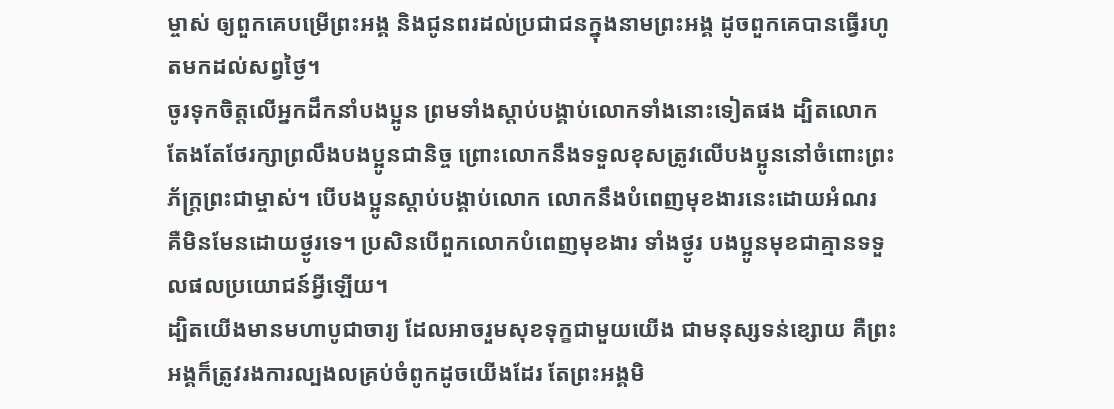ម្ចាស់ ឲ្យពួកគេបម្រើព្រះអង្គ និងជូនពរដល់ប្រជាជនក្នុងនាមព្រះអង្គ ដូចពួកគេបានធ្វើរហូតមកដល់សព្វថ្ងៃ។
ចូរទុកចិត្តលើអ្នកដឹកនាំបងប្អូន ព្រមទាំងស្ដាប់បង្គាប់លោកទាំងនោះទៀតផង ដ្បិតលោកតែងតែថែរក្សាព្រលឹងបងប្អូនជានិច្ច ព្រោះលោកនឹងទទួលខុសត្រូវលើបងប្អូននៅចំពោះព្រះភ័ក្ត្រព្រះជាម្ចាស់។ បើបងប្អូនស្ដាប់បង្គាប់លោក លោកនឹងបំពេញមុខងារនេះដោយអំណរ គឺមិនមែនដោយថ្ងូរទេ។ ប្រសិនបើពួកលោកបំពេញមុខងារ ទាំងថ្ងូរ បងប្អូនមុខជាគ្មានទទួលផលប្រយោជន៍អ្វីឡើយ។
ដ្បិតយើងមានមហាបូជាចារ្យ ដែលអាចរួមសុខទុក្ខជាមួយយើង ជាមនុស្សទន់ខ្សោយ គឺព្រះអង្គក៏ត្រូវរងការល្បងលគ្រប់ចំពូកដូចយើងដែរ តែព្រះអង្គមិ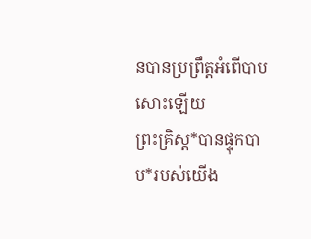នបានប្រព្រឹត្តអំពើបាបសោះឡើយ
ព្រះគ្រិស្ត*បានផ្ទុកបាប*របស់យើង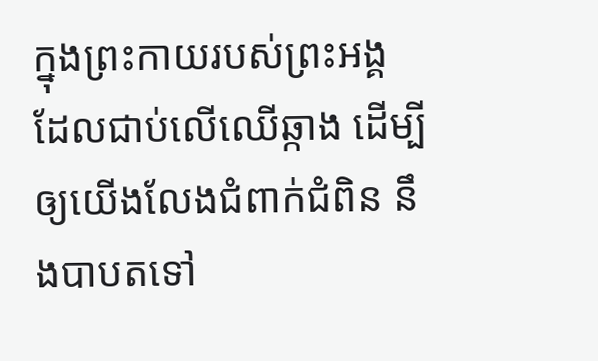ក្នុងព្រះកាយរបស់ព្រះអង្គ ដែលជាប់លើឈើឆ្កាង ដើម្បីឲ្យយើងលែងជំពាក់ជំពិន នឹងបាបតទៅ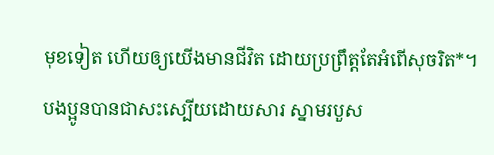មុខទៀត ហើយឲ្យយើងមានជីវិត ដោយប្រព្រឹត្តតែអំពើសុចរិត*។ បងប្អូនបានជាសះស្បើយដោយសារ ស្នាមរបួស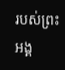របស់ព្រះអង្គ